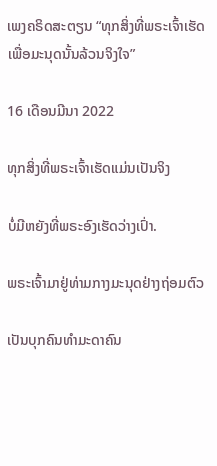ເພງຄຣິດສະຕຽນ “ທຸກສິ່ງທີ່ພຣະເຈົ້າເຮັດເພື່ອມະນຸດນັ້ນລ້ວນຈິງໃຈ”

16 ເດືອນມີນາ 2022

ທຸກສິ່ງທີ່ພຣະເຈົ້າເຮັດແມ່ນເປັນຈິງ

ບໍ່ມີຫຍັງທີ່ພຣະອົງເຮັດວ່າງເປົ່າ.

ພຣະເຈົ້າມາຢູ່ທ່າມກາງມະນຸດຢ່າງຖ່ອມຕົວ

ເປັນບຸກຄົນທຳມະດາຄົນ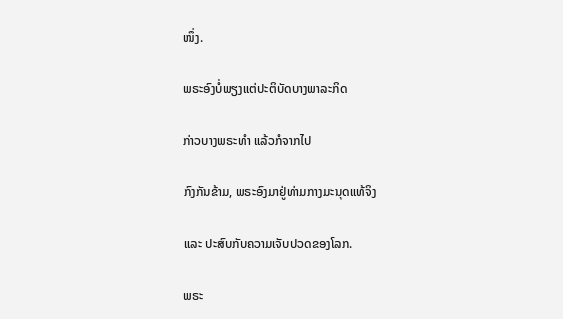ໜຶ່ງ.

ພຣະອົງບໍ່ພຽງແຕ່ປະຕິບັດບາງພາລະກິດ

ກ່າວບາງພຣະທຳ ແລ້ວກໍຈາກໄປ

ກົງກັນຂ້າມ, ພຣະອົງມາຢູ່ທ່າມກາງມະນຸດແທ້ຈິງ

ແລະ ປະສົບກັບຄວາມເຈັບປວດຂອງໂລກ.

ພຣະ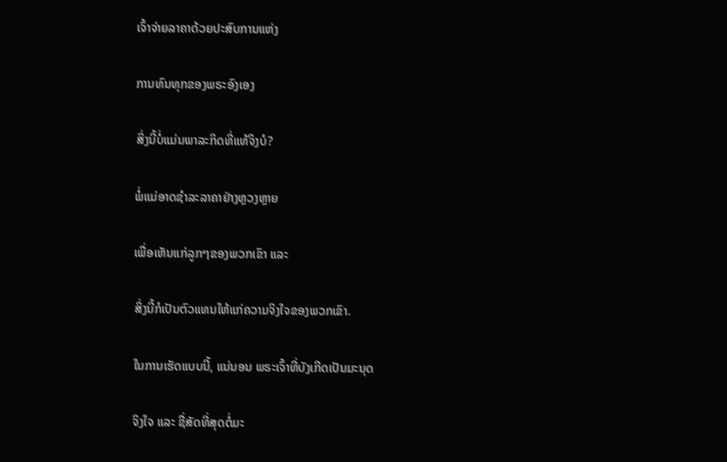ເຈົ້າຈ່າຍລາຄາດ້ວຍປະສົບການແຫ່ງ

ການທົນທຸກຂອງພຣະອົງເອງ

ສິ່ງນີ້ບໍ່ແມ່ນພາລະກິດທີ່ແທ້ຈິງບໍ?

ພໍ່ແມ່ອາດຊໍາລະລາຄາຢ່າງຫຼວງຫຼາຍ

ເພື່ອເຫັນແກ່ລູກໆຂອງພວກເຂົາ ແລະ

ສິ່ງນີ້ກໍເປັນຕົວແທນໃຫ້ແກ່ຄວາມຈິງໃຈຂອງພວກເຂົາ.

ໃນການເຮັດແບບນີ້, ແນ່ນອນ ພຣະເຈົ້າທີ່ບັງເກີດເປັນມະນຸດ

ຈິງໃຈ ແລະ ຊື່ສັດທີ່ສຸດຕໍ່ມະ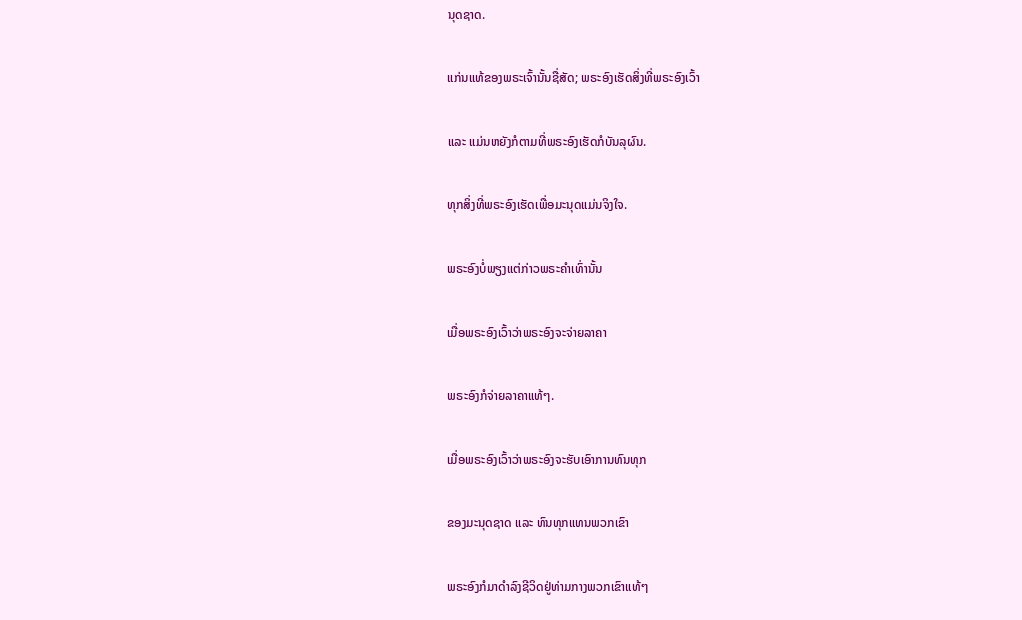ນຸດຊາດ.

ແກ່ນແທ້ຂອງພຣະເຈົ້ານັ້ນຊື່ສັດ; ພຣະອົງເຮັດສິ່ງທີ່ພຣະອົງເວົ້າ

ແລະ ແມ່ນຫຍັງກໍຕາມທີ່ພຣະອົງເຮັດກໍບັນລຸຜົນ.

ທຸກສິ່ງທີ່ພຣະອົງເຮັດເພື່ອມະນຸດແມ່ນຈິງໃຈ.

ພຣະອົງບໍ່ພຽງແຕ່ກ່າວພຣະຄຳເທົ່ານັ້ນ

ເມື່ອພຣະອົງເວົ້າວ່າພຣະອົງຈະຈ່າຍລາຄາ

ພຣະອົງກໍຈ່າຍລາຄາແທ້ໆ.

ເມື່ອພຣະອົງເວົ້າວ່າພຣະອົງຈະຮັບເອົາການທົນທຸກ

ຂອງມະນຸດຊາດ ແລະ ທົນທຸກແທນພວກເຂົາ

ພຣະອົງກໍມາດຳລົງຊີວິດຢູ່ທ່າມກາງພວກເຂົາແທ້ໆ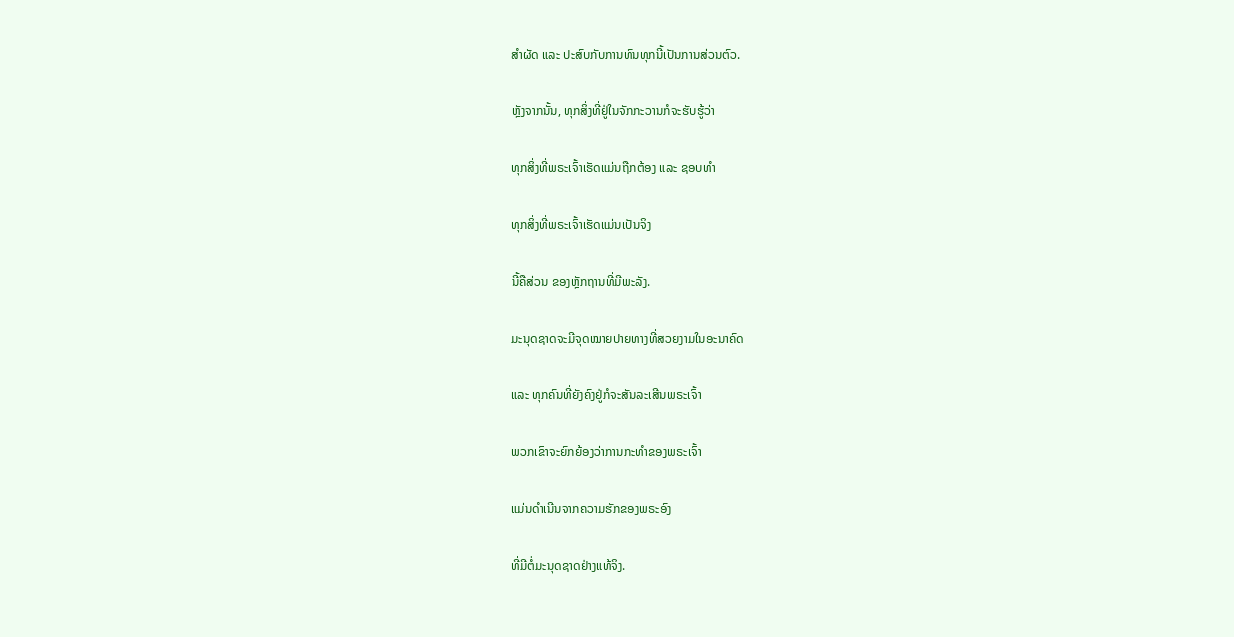ສຳຜັດ ແລະ ປະສົບກັບການທົນທຸກນີ້ເປັນການສ່ວນຕົວ.

ຫຼັງຈາກນັ້ນ, ທຸກສິ່ງທີ່ຢູ່ໃນຈັກກະວານກໍຈະຮັບຮູ້ວ່າ

ທຸກສິ່ງທີ່ພຣະເຈົ້າເຮັດແມ່ນຖືກຕ້ອງ ແລະ ຊອບທຳ

ທຸກສິ່ງທີ່ພຣະເຈົ້າເຮັດແມ່ນເປັນຈິງ

ນີ້ຄືສ່ວນ ຂອງຫຼັກຖານທີ່ມີພະລັງ.

ມະນຸດຊາດຈະມີຈຸດໝາຍປາຍທາງທີ່ສວຍງາມໃນອະນາຄົດ

ແລະ ທຸກຄົນທີ່ຍັງຄົງຢູ່ກໍຈະສັນລະເສີນພຣະເຈົ້າ

ພວກເຂົາຈະຍົກຍ້ອງວ່າການກະທຳຂອງພຣະເຈົ້າ

ແມ່ນດຳເນີນຈາກຄວາມຮັກຂອງພຣະອົງ

ທີ່ມີຕໍ່ມະນຸດຊາດຢ່າງແທ້ຈິງ.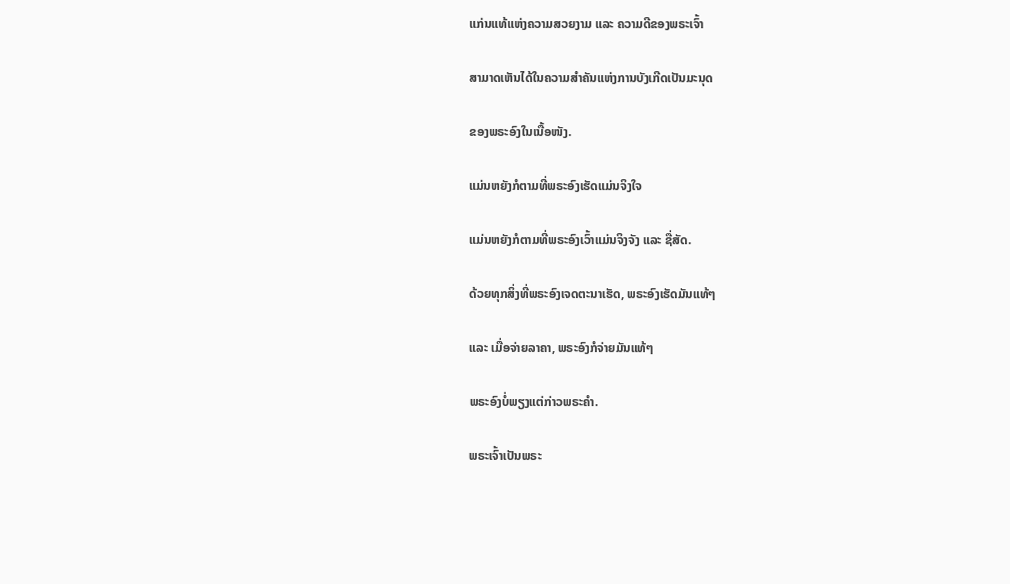ແກ່ນແທ້ແຫ່ງຄວາມສວຍງາມ ແລະ ຄວາມດີຂອງພຣະເຈົ້າ

ສາມາດເຫັນໄດ້ໃນຄວາມສຳຄັນແຫ່ງການບັງເກີດເປັນມະນຸດ

ຂອງພຣະອົງໃນເນື້ອໜັງ.

ແມ່ນຫຍັງກໍຕາມທີ່ພຣະອົງເຮັດແມ່ນຈິງໃຈ

ແມ່ນຫຍັງກໍຕາມທີ່ພຣະອົງເວົ້າແມ່ນຈິງຈັງ ແລະ ຊື່ສັດ.

ດ້ວຍທຸກສິ່ງທີ່ພຣະອົງເຈດຕະນາເຮັດ, ພຣະອົງເຮັດມັນແທ້ໆ

ແລະ ເມື່ອຈ່າຍລາຄາ, ພຣະອົງກໍຈ່າຍມັນແທ້ໆ

ພຣະອົງບໍ່ພຽງແຕ່ກ່າວພຣະຄຳ.

ພຣະເຈົ້າເປັນພຣະ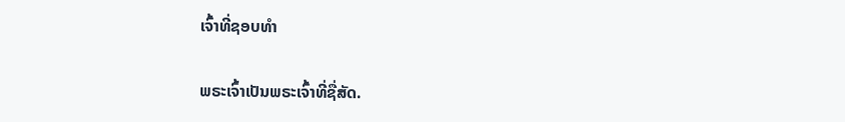ເຈົ້າທີ່ຊອບທຳ

ພຣະເຈົ້າເປັນພຣະເຈົ້າທີ່ຊື່ສັດ.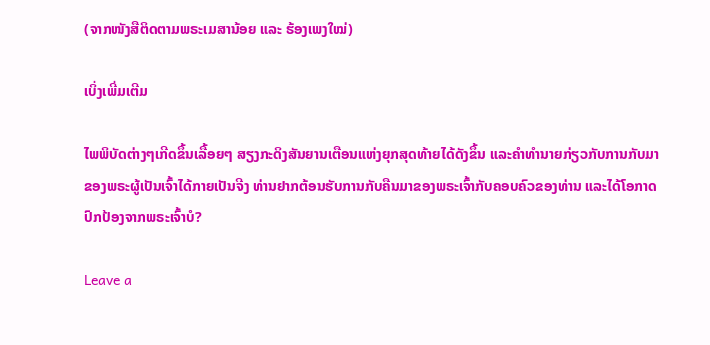(ຈາກໜັງສືຕິດຕາມພຣະເມສານ້ອຍ ແລະ ຮ້ອງເພງໃໝ່)

ເບິ່ງເພີ່ມເຕີມ

ໄພພິບັດຕ່າງໆເກີດຂຶ້ນເລື້ອຍໆ ສຽງກະດິງສັນຍານເຕືອນແຫ່ງຍຸກສຸດທ້າຍໄດ້ດັງຂຶ້ນ ແລະຄໍາທໍານາຍກ່ຽວກັບການກັບມາຂອງພຣະຜູ້ເປັນເຈົ້າໄດ້ກາຍເປັນຈີງ ທ່ານຢາກຕ້ອນຮັບການກັບຄືນມາຂອງພຣະເຈົ້າກັບຄອບຄົວຂອງທ່ານ ແລະໄດ້ໂອກາດປົກປ້ອງຈາກພຣະເຈົ້າບໍ?

Leave a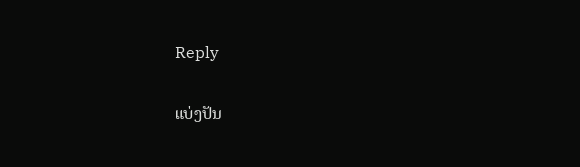Reply

ແບ່ງປັນ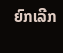ຍົກເລີກ